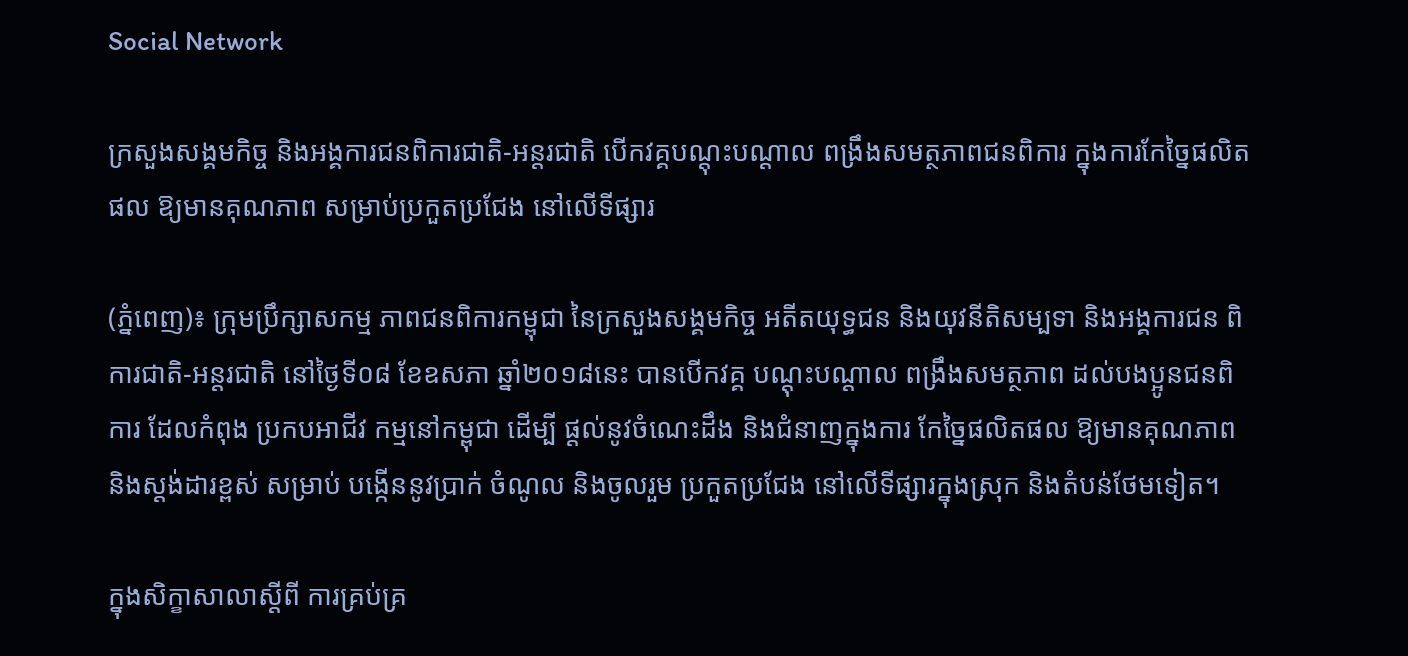Social Network

ក្រសួងសង្គមកិច្ច និងអង្គការជនពិការជាតិ-អន្ដរជាតិ បើកវគ្គបណ្ដុះបណ្ដាល ពង្រឹងសមត្ថភាពជនពិការ ក្នុងការកែច្នៃផលិតផល ឱ្យមានគុណភាព សម្រាប់ប្រកួតប្រជែង នៅលើទីផ្សារ

(ភ្នំពេញ)៖ ក្រុមប្រឹក្សាសកម្ម ភាពជនពិការកម្ពុជា នៃក្រសួងសង្គមកិច្ច អតីតយុទ្ធជន និងយុវនីតិសម្បទា និងអង្គការជន ពិការជាតិ-អន្ដរជាតិ នៅថ្ងៃទី០៨ ខែឧសភា ឆ្នាំ២០១៨នេះ បានបើកវគ្គ បណ្ដុះបណ្ដាល ពង្រឹងសមត្ថភាព ដល់បងប្អូនជនពិការ ដែលកំពុង ប្រកបអាជីវ កម្មនៅកម្ពុជា ដើម្បី ផ្ដល់នូវចំណេះដឹង និងជំនាញក្នុងការ កែច្នៃផលិតផល ឱ្យមានគុណភាព និងស្ដង់ដារខ្ពស់ សម្រាប់ បង្កើននូវប្រាក់ ចំណូល និងចូលរួម ប្រកួតប្រជែង នៅលើទីផ្សារក្នុងស្រុក និងតំបន់ថែមទៀត។

ក្នុងសិក្ខាសាលាស្ដីពី ការគ្រប់គ្រ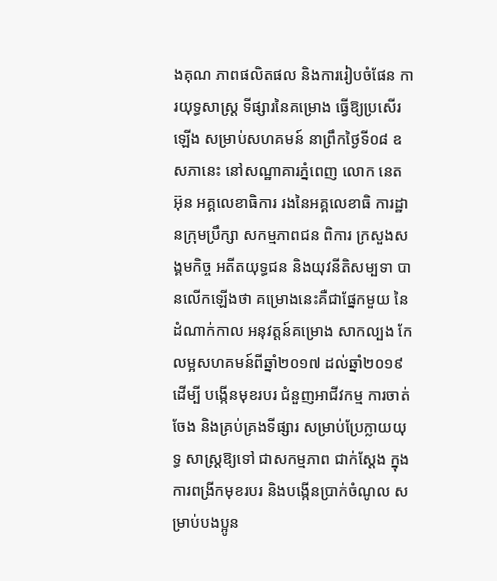ងគុណ ភាពផលិតផល និងការរៀបចំផែន ការយុទ្ធសាស្រ្ដ ទីផ្សារនៃគម្រោង ធ្វើឱ្យប្រសើរឡើង សម្រាប់សហគមន៍ នាព្រឹកថ្ងៃទី០៨ ឧសភានេះ នៅសណ្ឋាគារភ្នំពេញ លោក នេត អ៊ុន អគ្គលេខាធិការ រងនៃអគ្គលេខាធិ ការដ្ឋានក្រុមប្រឹក្សា សកម្មភាពជន ពិការ ក្រសួងសង្គមកិច្ច អតីតយុទ្ធជន និងយុវនីតិសម្បទា បានលើកឡើងថា គម្រោងនេះគឺជាផ្នែកមួយ នៃដំណាក់កាល អនុវត្ដន៍គម្រោង សាកល្បង កែលម្អសហគមន៍ពីឆ្នាំ២០១៧ ដល់ឆ្នាំ២០១៩ ដើម្បី បង្កើនមុខរបរ ជំនួញអាជីវកម្ម ការចាត់ចែង និងគ្រប់គ្រងទីផ្សារ សម្រាប់ប្រែក្លាយយុទ្ធ សាស្រ្ដឱ្យទៅ ជាសកម្មភាព ជាក់ស្ដែង ក្នុងការពង្រីកមុខរបរ និងបង្កើនប្រាក់ចំណូល សម្រាប់បងប្អូន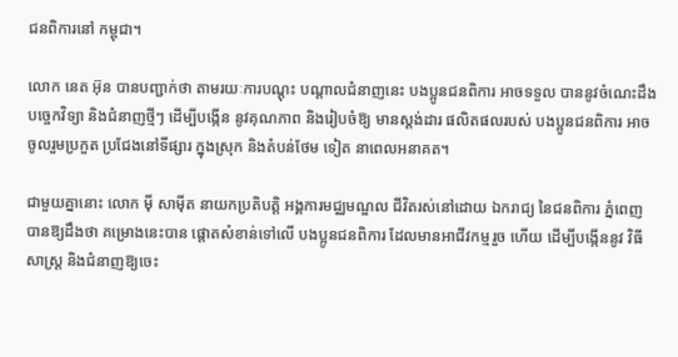ជនពិការនៅ កម្ពុជា។

លោក នេត អ៊ុន បានបញ្ជាក់ថា តាមរយៈការបណ្ដុះ បណ្ដាលជំនាញនេះ បងប្អូនជនពិការ អាចទទួល បាននូវចំណេះដឹង បច្ចេកវិទ្យា និងជំនាញថ្មីៗ ដើម្បីបង្កើន នូវគុណភាព និងរៀបចំឱ្យ មានស្ដង់ដារ ផលិតផលរបស់ បងប្អូនជនពិការ អាចចូលរួមប្រកួត ប្រជែងនៅទីផ្សារ ក្នុងស្រុក និងតំបន់ថែម ទៀត នាពេលអនាគត។

ជាមួយគ្នានោះ លោក ម៉ី សាម៉ីត នាយកប្រតិបត្តិ អង្គការមជ្ឈមណ្ឌល ជីវិតរស់នៅដោយ ឯករាជ្យ នៃជនពិការ ភ្នំពេញ បានឱ្យដឹងថា គម្រោងនេះបាន ផ្ដោតសំខាន់ទៅលើ បងប្អូនជនពិការ ដែលមានអាជីវកម្មរួច ហើយ ដើម្បីបង្កើននូវ វិធីសាស្រ្ដ និងជំនាញឱ្យចេះ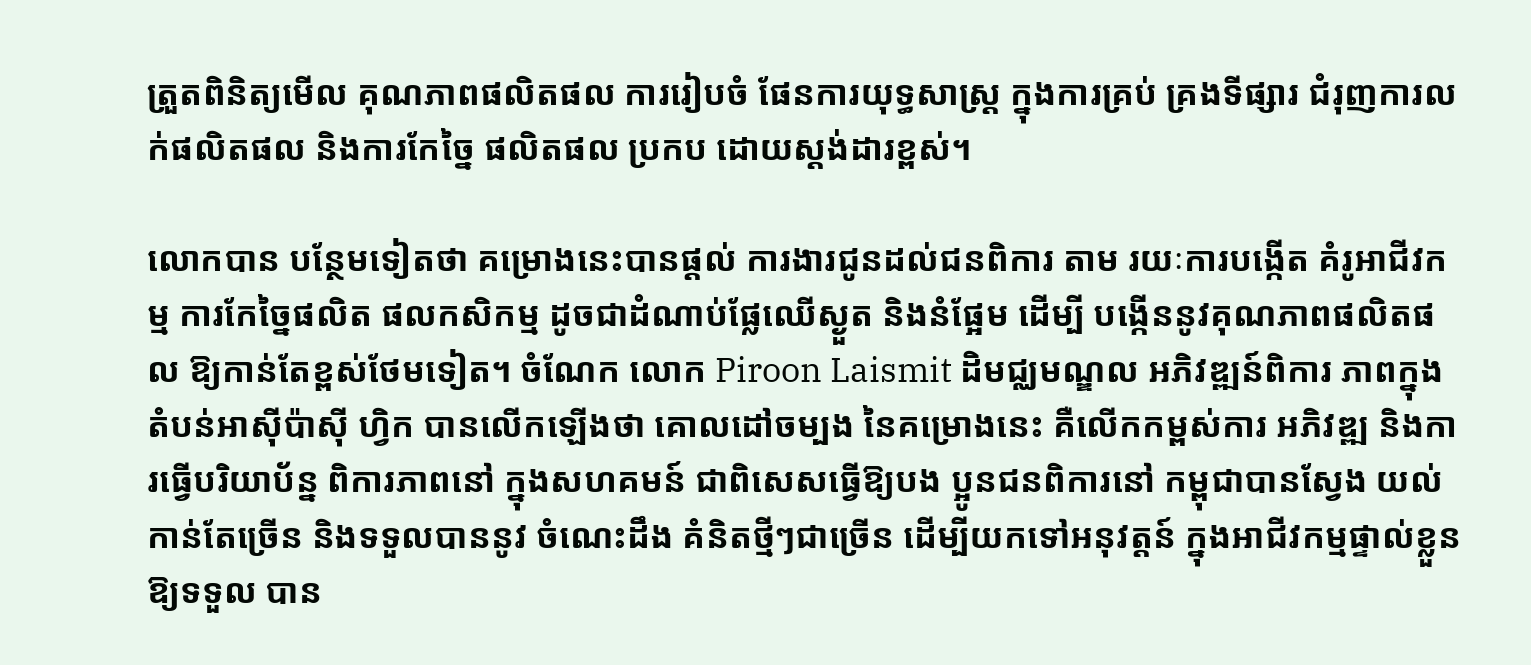ត្រួតពិនិត្យមើល គុណភាពផលិតផល ការរៀបចំ ផែនការយុទ្ធសាស្រ្ដ ក្នុងការគ្រប់ គ្រងទីផ្សារ ជំរុញការលក់ផលិតផល និងការកែច្នៃ ផលិតផល ប្រកប ដោយស្ដង់ដារខ្ពស់។

លោកបាន បន្ថែមទៀតថា គម្រោងនេះបានផ្ដល់ ការងារជូនដល់ជនពិការ តាម រយៈការបង្កើត គំរូអាជីវកម្ម ការកែច្នៃផលិត ផលកសិកម្ម ដូចជាដំណាប់ផ្លែឈើស្ងួត និងនំផ្អែម ដើម្បី បង្កើននូវគុណភាពផលិតផល ឱ្យកាន់តែខ្ពស់ថែមទៀត។ ចំណែក លោក Piroon Laismit ដិមជ្ឈមណ្ឌល អភិវឌ្ឍន៍ពិការ ភាពក្នុងតំបន់អាស៊ីប៉ាស៊ី ហ្វិក បានលើកឡើងថា គោលដៅចម្បង នៃគម្រោងនេះ គឺលើកកម្ពស់ការ អភិវឌ្ឍ និងការធ្វើបរិយាប័ន្ន ពិការភាពនៅ ក្នុងសហគមន៍ ជាពិសេសធ្វើឱ្យបង ប្អូនជនពិការនៅ កម្ពុជាបានស្វែង យល់កាន់តែច្រើន និងទទួលបាននូវ ចំណេះដឹង គំនិតថ្មីៗជាច្រើន ដើម្បីយកទៅអនុវត្ដន៍ ក្នុងអាជីវកម្មផ្ទាល់ខ្លួន ឱ្យទទួល បាន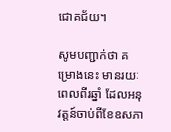ជោគជ័យ។

សូមបញ្ជាក់ថា គម្រោងនេះ មានរយៈពេលពីរឆ្នាំ ដែលអនុវត្ដន៍ចាប់ពីខែឧសភា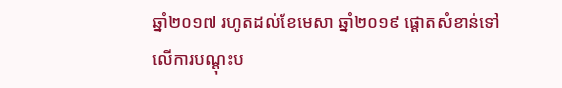ឆ្នាំ២០១៧ រហូតដល់ខែមេសា ឆ្នាំ២០១៩ ផ្ដោតសំខាន់ទៅ លើការបណ្ដុះប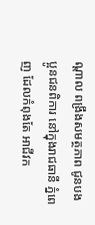ណ្ដាល ពង្រឹងសមត្ថភាព ជូនបងប្អូនជនពិការ នៅក្នុងរាជធានី ភ្នំពេញ ដែលកំពុងតែ អាជីវក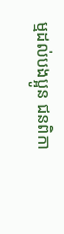ម្មដល់បងប្អូន ជនពិកា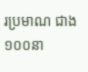រប្រមាណ ជាង១០០នា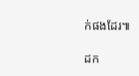ក់ផងដែរ៕

ដក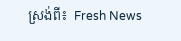ស្រង់ពី៖  Fresh News